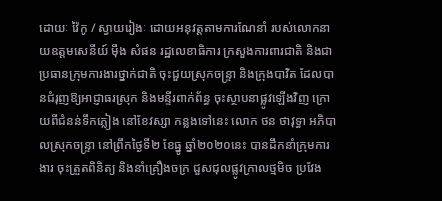ដោយៈ វ៉ៃកូ / ស្វាយរៀងៈ ដោយអនុវត្តតាមការណែនាំ របស់លោកនាយឧត្តមសេនីយ៍ ម៉ឹង សំផន រដ្ឋលេខាធិការ ក្រសួងការពារជាតិ និងជាប្រធានក្រុមការងារថ្នាក់ជាតិ ចុះជួយស្រុកចន្ទ្រា និងក្រុងបាវិត ដែលបានជំរុញឱ្យអាជ្ញាធរស្រុក និងមន្ទីរពាក់ព័ន្ធ ចុះស្ថាបនាផ្លូវឡើងវិញ ក្រោយពីជំនន់ទឹកភ្លៀង នៅខែវស្សា កន្លងទៅនេះ លោក ថន ថាវុទ្ធា អភិបាលស្រុកចន្ទ្រា នៅព្រឹកថ្ងៃទី២ ខែធ្នូ ឆ្នាំ២០២០នេះ បានដឹកនាំក្រុមការងារ ចុះត្រួតពិនិត្យ និងនាំគ្រឿងចក្រ ជួសជុលផ្លូវក្រាលថ្មមិច ប្រវែង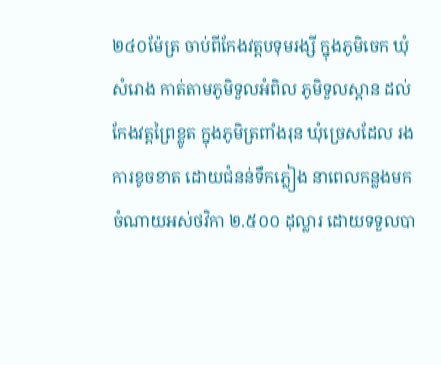២៤០ម៉ែត្រ ចាប់ពីកែងវត្តបទុមរង្សី ក្នុងភូមិចេក ឃុំសំរោង កាត់តាមភូមិទួលអំពិល ភូមិទួលស្ពាន ដល់កែងវត្តព្រៃខ្លូត ក្នុងភូមិត្រពាំងរុន ឃុំច្រេសដែល រងការខូចខាត ដោយជំនន់ទឹកភ្លៀង នាពេលកន្លងមក ចំណាយអស់ថវិកា ២.៥០០ ដុល្លារ ដោយទទួលបា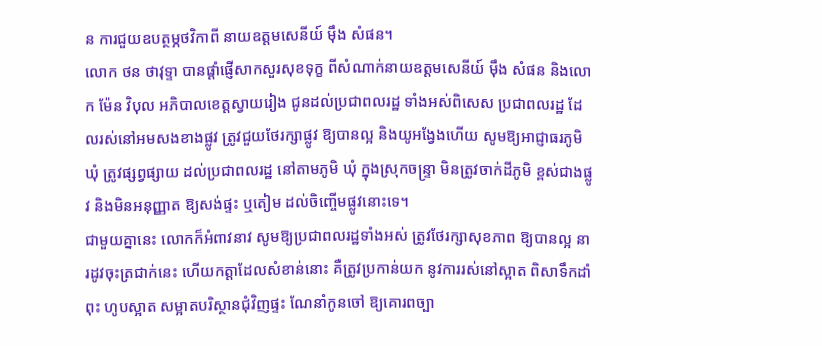ន ការជួយឧបត្ថម្ភថវិកាពី នាយឧត្តមសេនីយ៍ ម៉ឹង សំផន។
លោក ថន ថាវុទ្ទា បានផ្ដាំផ្ញើសាកសួរសុខទុក្ខ ពីសំណាក់នាយឧត្តមសេនីយ៍ ម៉ឹង សំផន និងលោក ម៉ែន វិបុល អភិបាលខេត្តស្វាយរៀង ជូនដល់ប្រជាពលរដ្ឋ ទាំងអស់ពិសេស ប្រជាពលរដ្ឋ ដែលរស់នៅអមសងខាងផ្លូវ ត្រូវជួយថែរក្សាផ្លូវ ឱ្យបានល្អ និងយូអង្វែងហើយ សូមឱ្យអាជ្ញាធរភូមិ ឃុំ ត្រូវផ្សព្វផ្សាយ ដល់ប្រជាពលរដ្ឋ នៅតាមភូមិ ឃុំ ក្នុងស្រុកចន្ទ្រា មិនត្រូវចាក់ដីភូមិ ខ្ពស់ជាងផ្លូវ និងមិនអនុញ្ញាត ឱ្យសង់ផ្ទះ ឬតៀម ដល់ចិញ្ចើមផ្លូវនោះទេ។
ជាមួយគ្នានេះ លោកក៏អំពាវនាវ សូមឱ្យប្រជាពលរដ្ឋទាំងអស់ ត្រូវថែរក្សាសុខភាព ឱ្យបានល្អ នារដូវចុះត្រជាក់នេះ ហើយកត្តាដែលសំខាន់នោះ គឺត្រូវប្រកាន់យក នូវការរស់នៅស្អាត ពិសាទឹកដាំពុះ ហូបស្អាត សម្អាតបរិស្ថានជុំវិញផ្ទះ ណែនាំកូនចៅ ឱ្យគោរពច្បា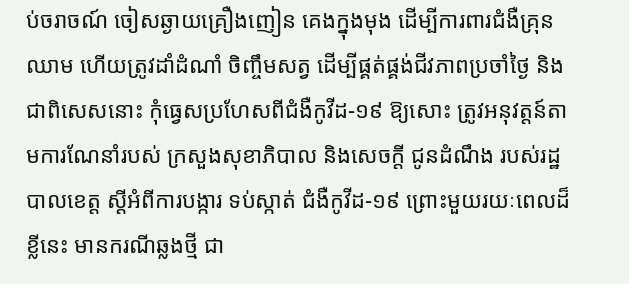ប់ចរាចណ៍ ចៀសឆ្ងាយគ្រឿងញៀន គេងក្នុងមុង ដើម្បីការពារជំងឺគ្រុនឈាម ហើយត្រូវដាំដំណាំ ចិញ្ចឹមសត្វ ដើម្បីផ្គត់ផ្គង់ជីវភាពប្រចាំថ្ងៃ និងជាពិសេសនោះ កុំធ្វេសប្រហែសពីជំងឺកូវីដ-១៩ ឱ្យសោះ ត្រូវអនុវត្តន៍តាមការណែនាំរបស់ ក្រសួងសុខាភិបាល និងសេចក្តី ជូនដំណឹង របស់រដ្ឋបាលខេត្ត ស្ដីអំពីការបង្ការ ទប់ស្កាត់ ជំងឺកូវីដ-១៩ ព្រោះមួយរយៈពេលដ៏ខ្លីនេះ មានករណីឆ្លងថ្មី ជា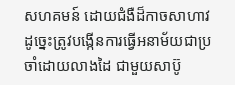សហគមន៍ ដោយជំងឺដ៏កាចសាហាវ ដូច្នេះត្រូវបង្កើនការធ្វើអនាម័យជាប្រចាំដោយលាងដៃ ជាមួយសាប៊ូ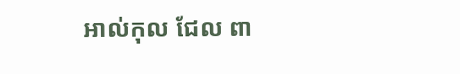អាល់កុល ជែល ពា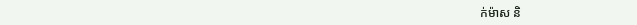ក់ម៉ាស និ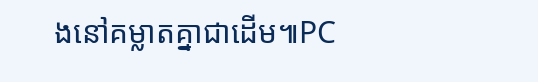ងនៅគម្លាតគ្នាជាដើម៕PC